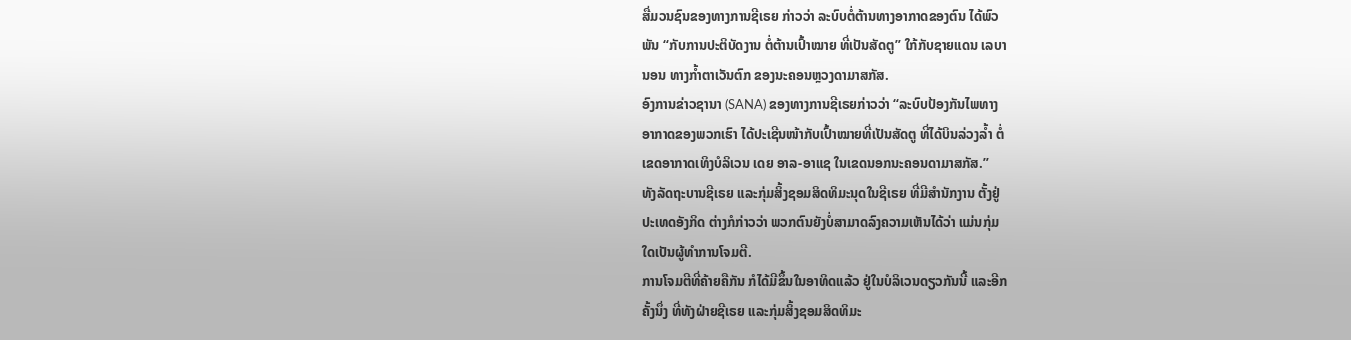ສື່ມວນຊົນຂອງທາງການຊີເຣຍ ກ່າວວ່າ ລະບົບຕໍ່ຕ້ານທາງອາກາດຂອງຕົນ ໄດ້ພົວ
ພັນ “ກັບການປະຕິບັດງານ ຕໍ່ຕ້ານເປົ້າໝາຍ ທີ່ເປັນສັດຕູ” ໃກ້ກັບຊາຍແດນ ເລບາ
ນອນ ທາງກ້ຳຕາເວັນຕົກ ຂອງນະຄອນຫຼວງດາມາສກັສ.
ອົງການຂ່າວຊານາ (SANA) ຂອງທາງການຊີເຣຍກ່າວວ່າ “ລະບົບປ້ອງກັນໄພທາງ
ອາກາດຂອງພວກເຮົາ ໄດ້ປະເຊີນໜ້າກັບເປົ້າໝາຍທີ່ເປັນສັດຕູ ທີ່ໄດ້ບິນລ່ວງລ້ຳ ຕໍ່
ເຂດອາກາດເທິງບໍລິເວນ ເດຍ ອາລ-ອາແຊ ໃນເຂດນອກນະຄອນດາມາສກັສ.”
ທັງລັດຖະບານຊີເຣຍ ແລະກຸ່ມສິ້ງຊອມສິດທິມະນຸດໃນຊີເຣຍ ທີ່ມີສຳນັກງານ ຕັ້ງຢູ່
ປະເທດອັງກິດ ຕ່າງກໍກ່າວວ່າ ພວກຕົນຍັງບໍ່ສາມາດລົງຄວາມເຫັນໄດ້ວ່າ ແມ່ນກຸ່ມ
ໃດເປັນຜູ້ທຳການໂຈມຕີ.
ການໂຈມຕີທີ່ຄ້າຍຄືກັນ ກໍໄດ້ມີຂຶ້ນໃນອາທິດແລ້ວ ຢູ່ໃນບໍລິເວນດຽວກັນນີ້ ແລະອີກ
ຄັ້ງນຶ່ງ ທີ່ທັງຝ່າຍຊີເຣຍ ແລະກຸ່ມສິ້ງຊອມສິດທິມະ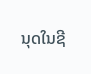ນຸດໃນຊີ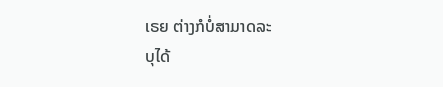ເຣຍ ຕ່າງກໍບໍ່ສາມາດລະ
ບຸໄດ້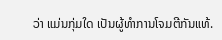ວ່າ ແມ່ນກຸ່ມໃດ ເປັນຜູ້ທຳການໂຈມຕີກັນແທ້.